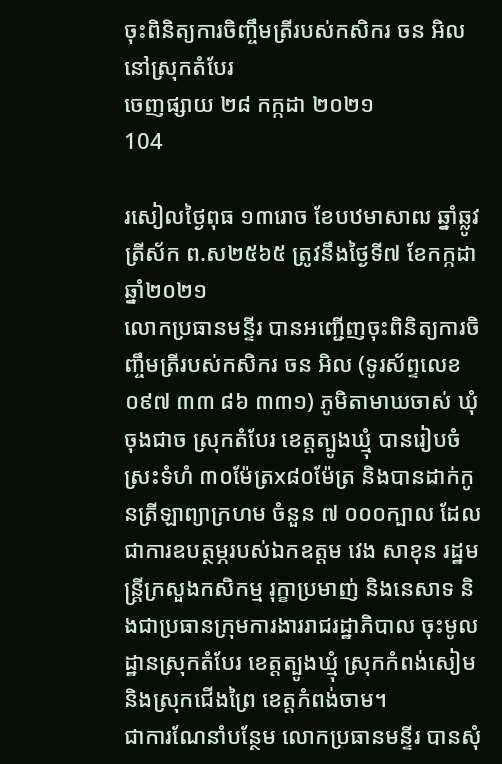ចុះពិនិត្យការចិញ្ចឹមត្រីរបស់កសិករ ចន អិល នៅស្រុកតំបែរ
ចេញផ្សាយ ២៨ កក្កដា ២០២១
104

រសៀលថ្ងៃពុធ ១៣រោច ខែបឋមាសាឍ ឆ្នាំឆ្លូវ ត្រីស័ក ព.ស២៥៦៥ ត្រូវនឹងថ្ងៃទី៧ ខែកក្កដា ឆ្នាំ២០២១
លោកប្រធានមន្ទីរ បានអញ្ជើញចុះពិនិត្យការចិញ្ចឹមត្រីរបស់កសិករ ចន អិល (ទូរស័ព្ទលេខ ០៩៧ ៣៣ ៨៦ ៣៣១) ភូមិតាមាឃចាស់ ឃុំចុងជាច ស្រុកតំបែរ ខេត្តត្បូងឃ្មុំ បានរៀបចំស្រះទំហំ ៣០ម៉ែត្រx៨០ម៉ែត្រ និងបានដាក់កូនត្រីឡាព្យាក្រហម ចំនួន ៧ ០០០ក្បាល ដែលជាការឧបត្ថម្ភរបស់ឯកឧត្ដម វេង សាខុន រដ្ឋមន្រ្តីក្រសួងកសិកម្ម រុក្ខាប្រមាញ់ និងនេសាទ និងជាប្រធានក្រុមការងាររាជរដ្ឋាភិបាល ចុះមូលដ្ឋានស្រុកតំបែរ ខេត្តត្បូងឃ្មុំ ស្រុកកំពង់សៀមនិងស្រុកជើងព្រៃ ខេត្តកំពង់ចាម។
ជាការណែនាំបន្ថែម លោកប្រធានមន្ទីរ បានសុំ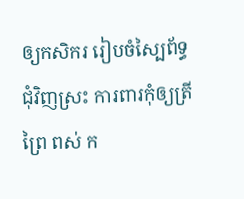ឲ្យកសិករ រៀបចំស្បៃព័ទ្ធជុំវិញស្រះ ការពារកុំឲ្យត្រីព្រៃ ពស់ ក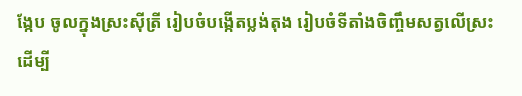ង្កែប ចូលក្នុងស្រះស៊ីត្រី រៀបចំបង្កើតប្លង់តុង រៀបចំទីតាំងចិញ្ចឹមសត្វលើស្រះ ដើម្បី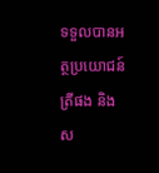ទទួលបានអត្ថប្រយោជន៍ត្រីផង និងស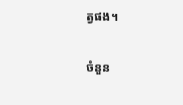ត្វផង។

ចំនួន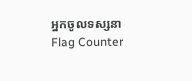អ្នកចូលទស្សនា
Flag Counter